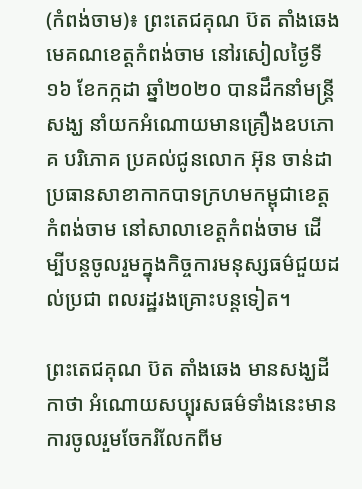(កំពង់ចាម)៖ ព្រះតេជគុណ ប៊ត តាំងឆេង មេគណខេត្តកំពង់ចាម នៅរសៀលថ្ងៃទី១៦ ខែកក្កដា ឆ្នាំ២០២០ បានដឹកនាំមន្ត្រីសង្ឃ នាំយកអំណោយមានគ្រឿងឧបភោគ បរិភោគ ប្រគល់ជូនលោក អ៊ុន ចាន់ដា ប្រធានសាខាកាកបាទក្រហមកម្ពុជាខេត្តកំពង់ចាម នៅសាលាខេត្តកំពង់ចាម ដើម្បីបន្តចូលរួមក្នុងកិច្ចការមនុស្សធម៌ជួយដល់ប្រជា ពលរដ្ឋរងគ្រោះបន្តទៀត។

ព្រះតេជគុណ ប៊ត តាំងឆេង មានសង្ឃដីកាថា អំណោយសប្បុរសធម៌ទាំងនេះមានការចូលរួមចែករំលែកពីម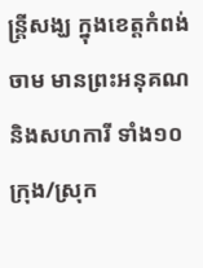ន្ដ្រីសង្ឃ ក្នុងខេត្ដកំពង់ចាម មានព្រះអនុគណ និងសហការី ទាំង១០ ក្រុង/ស្រុក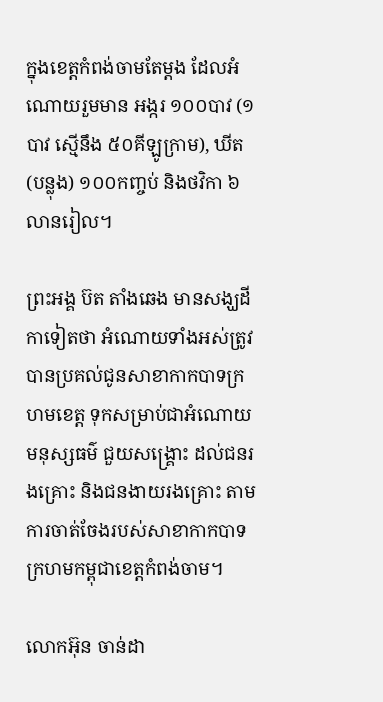ក្នុងខេត្តកំពង់ចាមតែម្តង ដែលអំណោយរួមមាន អង្ករ ១០០បាវ (១បាវ ស្មើនឹង ៥០គីឡូក្រាម), ឃីត (បន្លុង) ១០០កញ្ចប់ និងថវិកា ៦លានរៀល។

ព្រះអង្គ ប៊ត តាំងឆេង មានសង្ឃដីកាទៀតថា អំណោយទាំងអស់ត្រូវបានប្រគល់ជូនសាខាកាកបាទក្រហមខេត្ត ទុកសម្រាប់ជាអំណោយមនុស្សធម៌ ជួយសង្គ្រោះ ដល់ជនរងគ្រោះ និងជនងាយរងគ្រោះ តាមការចាត់ចែងរបស់សាខាកាកបាទក្រហមកម្ពុជាខេត្តកំពង់ចាម។

លោកអ៊ុន ចាន់ដា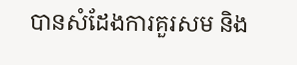បានសំដែងការគួរសម និង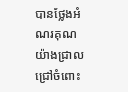បានថ្លែងអំណរគុណយ៉ាងជ្រាលជ្រៅចំពោះ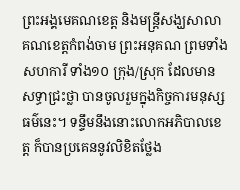ព្រះអង្គមេគណខេត្ត និងមន្ដ្រីសង្ឃសាលាគណខេត្ដកំពង់ចាម ព្រះអនុគណ ព្រមទាំងសហការី ទាំង១០ ក្រុង/ស្រុក ដែលមានសទ្ធាជ្រះថ្លា បានចូលរួមក្នុងកិច្ចការមនុស្សធម៌នេះ។ ទន្ទឹមនឹងនោះលោកអភិបាលខេត្ត ក៏បានប្រគេននូវលិខិតថ្លែង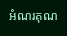អំណរគុណ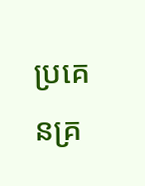ប្រគេនគ្រ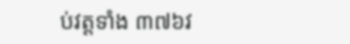ប់វត្តទាំង ៣៧៦វ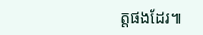ត្តផងដែរ៕